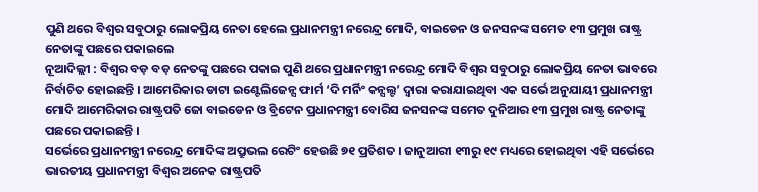ପୁଣି ଥରେ ବିଶ୍ୱର ସବୁଠାରୁ ଲୋକପ୍ରିୟ ନେତା ହେଲେ ପ୍ରଧାନମନ୍ତ୍ରୀ ନରେନ୍ଦ୍ର ମୋଦି, ବାଇଡେନ ଓ ଜନସନଙ୍କ ସମେତ ୧୩ ପ୍ରମୁଖ ରାଷ୍ଟ୍ର ନେତାଙ୍କୁ ପଛରେ ପକାଇଲେ
ନୂଆଦିଲ୍ଲୀ : ବିଶ୍ୱର ବଡ଼ ବଡ଼ ନେତଙ୍କୁ ପଛରେ ପକାଇ ପୁଣି ଥରେ ପ୍ରଧାନମନ୍ତ୍ରୀ ନରେନ୍ଦ୍ର ମୋଦି ବିଶ୍ୱର ସବୁଠାରୁ ଲୋକପ୍ରିୟ ନେତା ଭାବରେ ନିର୍ବାଚିତ ହୋଇଛନ୍ତି । ଆମେରିକାର ଡାଟା ଇଣ୍ଟେଲିଜେନ୍ସ ଫାର୍ମ ‘ଦି ମର୍ନିଂ କନ୍ସଲ୍ଟ’ ଦ୍ୱାରା କରାଯାଇଥିବା ଏକ ସର୍ଭେ ଅନୁଯାୟୀ ପ୍ରଧାନମନ୍ତ୍ରୀ ମୋଦି ଆମେରିକାର ରାଷ୍ଟ୍ରପତି ଜୋ ବାଇଡେନ ଓ ବ୍ରିଟେନ ପ୍ରଧାନମନ୍ତ୍ରୀ ବୋରିସ ଜନସନଙ୍କ ସମେତ ଦୁନିଆର ୧୩ ପ୍ରମୁଖ ରାଷ୍ଟ୍ର ନେତାଙ୍କୁ ପଛରେ ପକାଇଛନ୍ତି ।
ସର୍ଭେରେ ପ୍ରଧାନମନ୍ତ୍ରୀ ନରେନ୍ଦ୍ର ମୋଦିଙ୍କ ଅପ୍ରୁଭଲ ରେଟିଂ ହେଉଛି ୭୧ ପ୍ରତିଶତ । ଜାନୁଆରୀ ୧୩ରୁ ୧୯ ମଧ୍ୟରେ ହୋଇଥିବା ଏହି ସର୍ଭେରେ ଭାରତୀୟ ପ୍ରଧାନମନ୍ତ୍ରୀ ବିଶ୍ୱର ଅନେକ ରାଷ୍ଟ୍ରପତି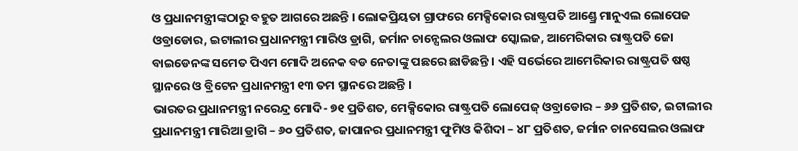ଓ ପ୍ରଧାନମନ୍ତ୍ରୀଙ୍କଠାରୁ ବହୁତ ଆଗରେ ଅଛନ୍ତି । ଲୋକପ୍ରିୟତା ଗ୍ରାଫରେ ମେକ୍ସିକୋର ରାଷ୍ଟ୍ରପତି ଆଣ୍ଡ୍ରେ ମାନୁଏଲ ଲୋପେଜ ଓବ୍ରାଡୋର, ଇଟାଲୀର ପ୍ରଧାନମନ୍ତ୍ରୀ ମାରିଓ ଡ୍ରାଗି, ଜର୍ମାନ ଚାନ୍ସେଲର ଓଲାଫ ସ୍କୋଲଜ, ଆମେରିକାର ରାଷ୍ଟ୍ରପତି ଜୋ ବାଇଡେନଙ୍କ ସମେତ ପିଏମ ମୋଦି ଅନେକ ବଡ ନେତାଙ୍କୁ ପଛରେ ଛାଡିଛନ୍ତି । ଏହି ସର୍ଭେରେ ଆମେରିକାର ରାଷ୍ଟ୍ରପତି ଷଷ୍ଠ ସ୍ଥାନରେ ଓ ବ୍ରିଟେନ ପ୍ରଧାନମନ୍ତ୍ରୀ ୧୩ ତମ ସ୍ଥାନରେ ଅଛନ୍ତି ।
ଭାରତର ପ୍ରଧାନମନ୍ତ୍ରୀ ନରେନ୍ଦ୍ର ମୋଦି- ୭୧ ପ୍ରତିଶତ, ମେକ୍ସିକୋର ରାଷ୍ଟ୍ରପତି ଲୋପେଜ୍ ଓବ୍ରାଡୋର – ୬୬ ପ୍ରତିଶତ, ଇଟାଲୀର ପ୍ରଧାନମନ୍ତ୍ରୀ ମାରିଆ ଡ୍ରାଗି – ୬୦ ପ୍ରତିଶତ, ଜାପାନର ପ୍ରଧାନମନ୍ତ୍ରୀ ଫୁମିଓ କିଶିଦା – ୪୮ ପ୍ରତିଶତ, ଜର୍ମାନ ଚାନସେଲର ଓଲାଫ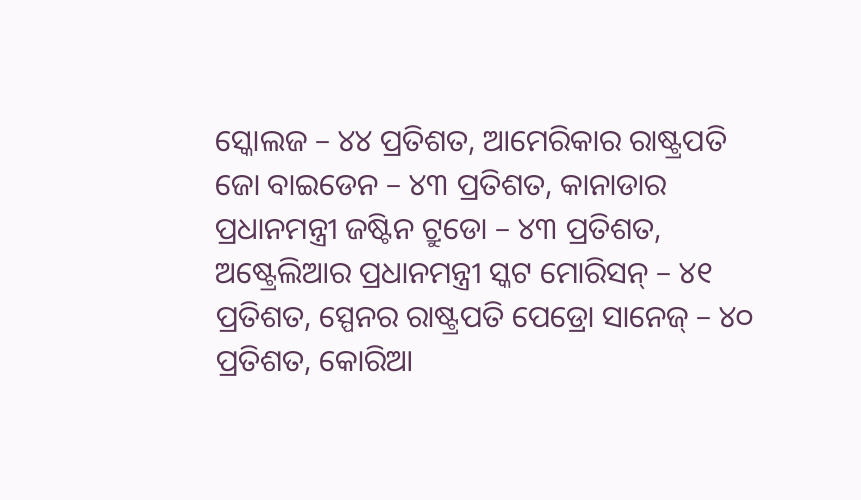ସ୍କୋଲଜ – ୪୪ ପ୍ରତିଶତ, ଆମେରିକାର ରାଷ୍ଟ୍ରପତି ଜୋ ବାଇଡେନ – ୪୩ ପ୍ରତିଶତ, କାନାଡାର ପ୍ରଧାନମନ୍ତ୍ରୀ ଜଷ୍ଟିନ ଟ୍ରୁଡୋ – ୪୩ ପ୍ରତିଶତ, ଅଷ୍ଟ୍ରେଲିଆର ପ୍ରଧାନମନ୍ତ୍ରୀ ସ୍କଟ ମୋରିସନ୍ – ୪୧ ପ୍ରତିଶତ, ସ୍ପେନର ରାଷ୍ଟ୍ରପତି ପେଡ୍ରୋ ସାନେଜ୍ – ୪୦ ପ୍ରତିଶତ, କୋରିଆ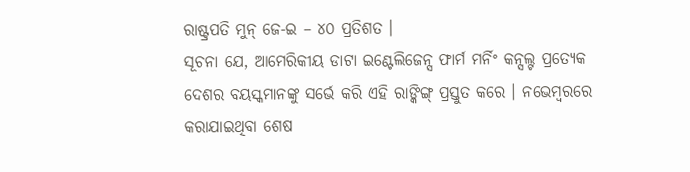ରାଷ୍ଟ୍ରପତି ମୁନ୍ ଜେ-ଇ – ୪୦ ପ୍ରତିଶତ ।
ସୂଚନା ଯେ, ଆମେରିକୀୟ ଡାଟା ଇଣ୍ଟେଲିଜେନ୍ସ ଫାର୍ମ ମର୍ନିଂ କନ୍ସଲ୍ଟ ପ୍ରତ୍ୟେକ ଦେଶର ବୟସ୍କମାନଙ୍କୁ ସର୍ଭେ କରି ଏହି ରାଙ୍କିଙ୍ଗ୍ ପ୍ରସ୍ତୁତ କରେ । ନଭେମ୍ବରରେ କରାଯାଇଥିବା ଶେଷ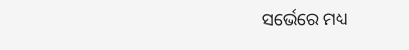ସର୍ଭେରେ ମଧ୍ୟ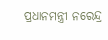ପ୍ରଧାନମନ୍ତ୍ରୀ ନରେନ୍ଦ୍ର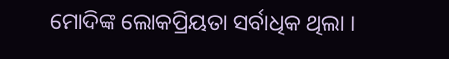ମୋଦିଙ୍କ ଲୋକପ୍ରିୟତା ସର୍ବାଧିକ ଥିଲା ।